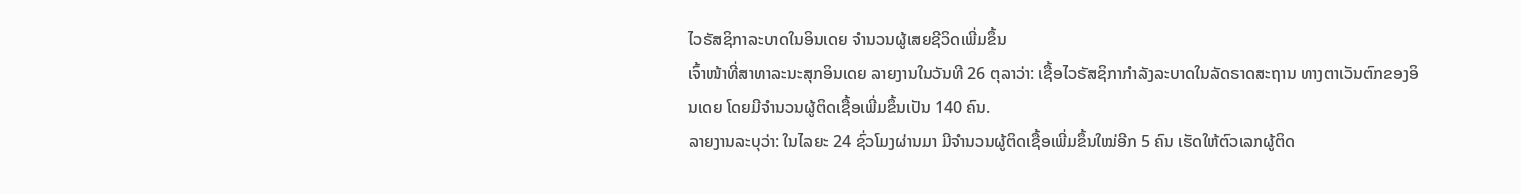ໄວຣັສຊິກາລະບາດໃນອິນເດຍ ຈຳນວນຜູ້ເສຍຊີວິດເພີ່ມຂຶ້ນ
ເຈົ້າໜ້າທີ່ສາທາລະນະສຸກອິນເດຍ ລາຍງານໃນວັນທີ 26 ຕຸລາວ່າ: ເຊື້ອໄວຣັສຊິກາກຳລັງລະບາດໃນລັດຣາດສະຖານ ທາງຕາເວັນຕົກຂອງອິນເດຍ ໂດຍມີຈຳນວນຜູ້ຕິດເຊື້ອເພີ່ມຂຶ້ນເປັນ 140 ຄົນ.
ລາຍງານລະບຸວ່າ: ໃນໄລຍະ 24 ຊົ່ວໂມງຜ່ານມາ ມີຈຳນວນຜູ້ຕິດເຊື້ອເພີ່ມຂຶ້ນໃໝ່ອີກ 5 ຄົນ ເຮັດໃຫ້ຕົວເລກຜູ້ຕິດ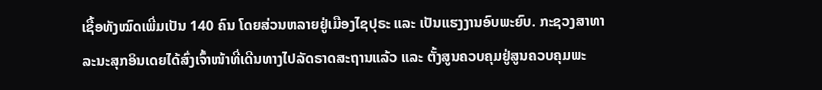ເຊື້ອທັງໝົດເພີ່ມເປັນ 140 ຄົນ ໂດຍສ່ວນຫລາຍຢູ່ເມືອງໄຊປຸຣະ ແລະ ເປັນແຮງງານອົບພະຍົບ. ກະຊວງສາທາລະນະສຸກອິນເດຍໄດ້ສົ່ງເຈົ້າໜ້າທີ່ເດີນທາງໄປລັດຣາດສະຖານແລ້ວ ແລະ ຕັ້ງສູນຄວບຄຸມຢູ່ສູນຄວບຄຸມພະ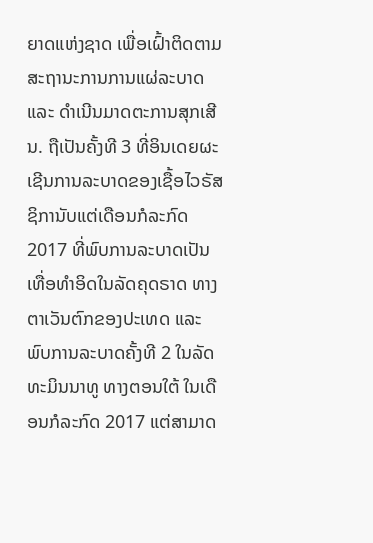ຍາດແຫ່ງຊາດ ເພື່ອເຝົ້າຕິດຕາມສະຖານະການການແຜ່ລະບາດ ແລະ ດຳເນີນມາດຕະການສຸກເສີນ. ຖືເປັນຄັ້ງທີ 3 ທີ່ອິນເດຍຜະເຊີນການລະບາດຂອງເຊື້ອໄວຣັສຊິການັບແຕ່ເດືອນກໍລະກົດ 2017 ທີ່ພົບການລະບາດເປັນເທື່ອທຳອິດໃນລັດຄຸດຣາດ ທາງຕາເວັນຕົກຂອງປະເທດ ແລະ ພົບການລະບາດຄັ້ງທີ 2 ໃນລັດທະມິນນາທູ ທາງຕອນໃຕ້ ໃນເດືອນກໍລະກົດ 2017 ແຕ່ສາມາດ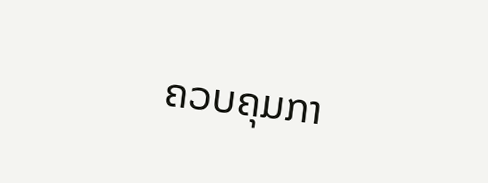ຄວບຄຸມກາ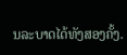ນລະບາດໄດ້ທັງສອງຄັ້ງ.